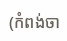(កំពង់ចា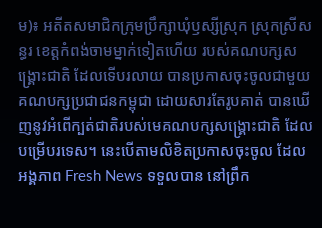ម)៖ អតីតសមាជិកក្រុមប្រឹក្សាឃុំឫស្សីស្រុក ស្រុកស្រីសន្ធរ ខេត្តកំពង់ចាមម្នាក់ទៀតហើយ របស់គណបក្សសង្គ្រោះជាតិ ដែលទើបរលាយ បានប្រកាសចុះចូលជាមួយ គណបក្សប្រជាជនកម្ពុជា ដោយសារតែរូបគាត់ បានឃើញនូវអំពើក្បត់ជាតិរបស់មេគណបក្សសង្គ្រោះជាតិ ដែលបម្រើបរទេស។ នេះបើតាមលិខិតប្រកាសចុះចូល ដែលអង្គភាព Fresh News ទទួលបាន នៅព្រឹក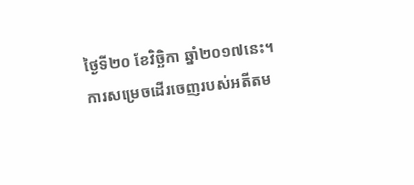ថ្ងៃទី២០ ខែវិច្ឆិកា ឆ្នាំ២០១៧នេះ។
ការសម្រេចដើរចេញរបស់អតីតម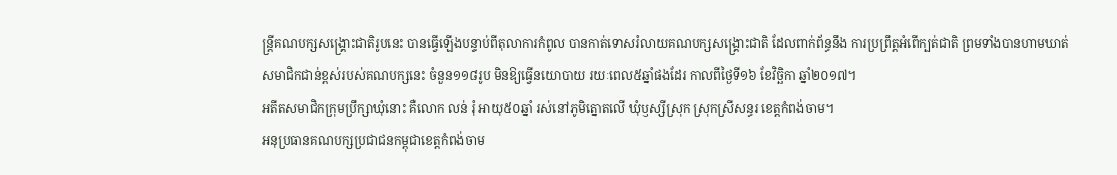ន្រ្តីគណបក្សសង្រ្គោះជាតិរូបនេះ បានធ្វើឡើងបន្ទាប់ពីតុលាការកំពូល បានកាត់ទោសរំលាយគណបក្សសង្រ្គោះជាតិ ដែលពាក់ព័ន្ធនឹង ការប្រព្រឹត្តអំពើក្បត់ជាតិ ព្រមទាំងបានហាមឃាត់សមាជិកជាន់ខ្ពស់របស់គណបក្សនេះ ចំនួន១១៨រូប មិនឱ្យធ្វើនយោបាយ រយៈពេល៥ឆ្នាំផងដែរ កាលពីថ្ងៃទី១៦ ខែវិច្ឆិកា ឆ្នាំ២០១៧។
អតីតសមាជិកក្រុមប្រឹក្សាឃុំនោះ គឺលោក លន់ រុំ អាយុ៥០ឆ្នាំ រស់នៅភូមិត្នោតលើ ឃុំឫស្សីស្រុក ស្រុកស្រីសន្ធរ ខេត្តកំពង់ចាម។
អនុប្រធានគណបក្សប្រជាជនកម្ពុជាខេត្តកំពង់ចាម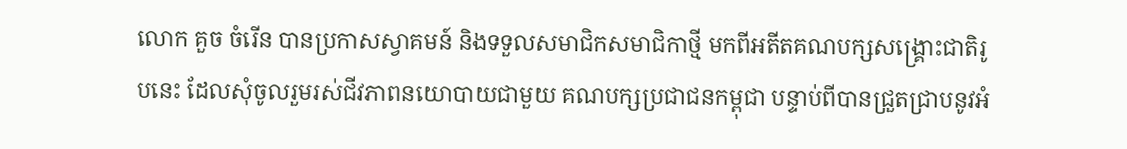លោក គួច ចំរើន បានប្រកាសស្វាគមន៍ និងទទួលសមាជិកសមាជិកាថ្មី មកពីអតីតគណបក្សសង្គ្រោះជាតិរូបនេះ ដែលសុំចូលរួមរស់ជីវភាពនយោបាយជាមួយ គណបក្សប្រជាជនកម្ពុជា បន្ទាប់ពីបានជ្រួតជ្រាបនូវអំ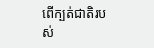ពើក្បត់ជាតិរបស់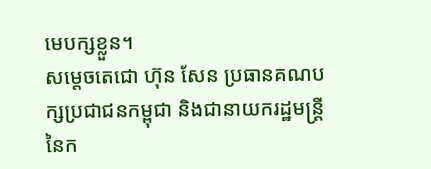មេបក្សខ្លួន។
សម្តេចតេជោ ហ៊ុន សែន ប្រធានគណបក្សប្រជាជនកម្ពុជា និងជានាយករដ្ឋមន្រ្តីនៃក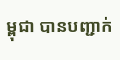ម្ពុជា បានបញ្ជាក់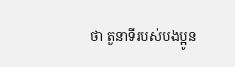ថា តួនាទីរបស់បងប្អូន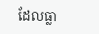ដែលធ្លា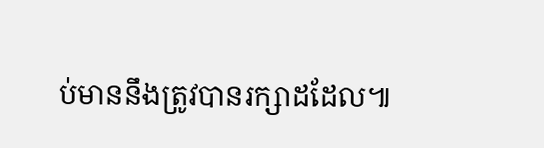ប់មាននឹងត្រូវបានរក្សាដដែល៕